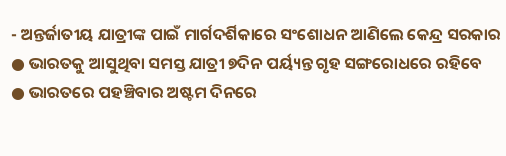- ଅନ୍ତର୍ଜାତୀୟ ଯାତ୍ରୀଙ୍କ ପାଇଁ ମାର୍ଗଦର୍ଶିକାରେ ସଂଶୋଧନ ଆଣିଲେ କେନ୍ଦ୍ର ସରକାର
● ଭାରତକୁ ଆସୁଥିବା ସମସ୍ତ ଯାତ୍ରୀ ୭ଦିନ ପର୍ୟ୍ୟନ୍ତ ଗୃହ ସଙ୍ଗରୋଧରେ ରହିବେ
● ଭାରତରେ ପହଞ୍ଚିବାର ଅଷ୍ଟମ ଦିନରେ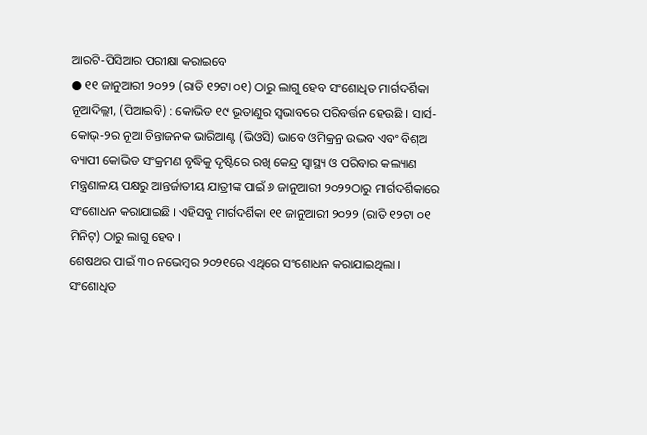ଆରଟି-ପିସିଆର ପରୀକ୍ଷା କରାଇବେ
● ୧୧ ଜାନୁଆରୀ ୨୦୨୨ (ରାତି ୧୨ଟା ୦୧) ଠାରୁ ଲାଗୁ ହେବ ସଂଶୋଧିତ ମାର୍ଗଦର୍ଶିକା
ନୂଆଦିଲ୍ଲୀ, (ପିଆଇବି) : କୋଭିଡ ୧୯ ଭୂତାଣୁର ସ୍ୱଭାବରେ ପରିବର୍ତ୍ତନ ହେଉଛି । ସାର୍ସ-କୋଭ୍-୨ର ନୂଆ ଚିନ୍ତାଜନକ ଭାରିଆଣ୍ଟ (ଭିଓସି) ଭାବେ ଓମିକ୍ରନ୍ର ଉଦ୍ଭବ ଏବଂ ବିଶ୍ଅ ବ୍ୟାପୀ କୋଭିଡ ସଂକ୍ରମଣ ବୃଦ୍ଧିକୁ ଦୃଷ୍ଟିରେ ରଖି କେନ୍ଦ୍ର ସ୍ୱାସ୍ଥ୍ୟ ଓ ପରିବାର କଲ୍ୟାଣ ମନ୍ତ୍ରଣାଳୟ ପକ୍ଷରୁ ଆନ୍ତର୍ଜାତୀୟ ଯାତ୍ରୀଙ୍କ ପାଇଁ ୬ ଜାନୁଆରୀ ୨୦୨୨ଠାରୁ ମାର୍ଗଦର୍ଶିକାରେ ସଂଶୋଧନ କରାଯାଇଛି । ଏହିସବୁ ମାର୍ଗଦର୍ଶିକା ୧୧ ଜାନୁଆରୀ ୨୦୨୨ (ରାତି ୧୨ଟା ୦୧ ମିନିଟ୍) ଠାରୁ ଲାଗୁ ହେବ ।
ଶେଷଥର ପାଇଁ ୩୦ ନଭେମ୍ବର ୨୦୨୧ରେ ଏଥିରେ ସଂଶୋଧନ କରାଯାଇଥିଲା ।
ସଂଶୋଧିତ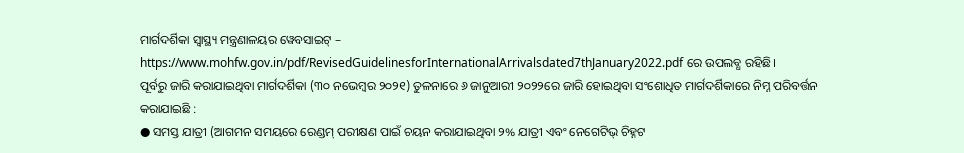ମାର୍ଗଦର୍ଶିକା ସ୍ୱାସ୍ଥ୍ୟ ମନ୍ତ୍ରଣାଳୟର ୱେବସାଇଟ୍ –
https://www.mohfw.gov.in/pdf/RevisedGuidelinesforInternationalArrivalsdated7thJanuary2022.pdf ରେ ଉପଲବ୍ଧ ରହିଛି।
ପୂର୍ବରୁ ଜାରି କରାଯାଇଥିବା ମାର୍ଗଦର୍ଶିକା (୩୦ ନଭେମ୍ବର ୨୦୨୧) ତୁଳନାରେ ୬ ଜାନୁଆରୀ ୨୦୨୨ରେ ଜାରି ହୋଇଥିବା ସଂଶୋଧିତ ମାର୍ଗଦର୍ଶିକାରେ ନିମ୍ନ ପରିବର୍ତ୍ତନ କରାଯାଇଛି :
● ସମସ୍ତ ଯାତ୍ରୀ (ଆଗମନ ସମୟରେ ରେଣ୍ଡମ୍ ପରୀକ୍ଷଣ ପାଇଁ ଚୟନ କରାଯାଇଥିବା ୨% ଯାତ୍ରୀ ଏବଂ ନେଗେଟିଭ୍ ଚିହ୍ନଟ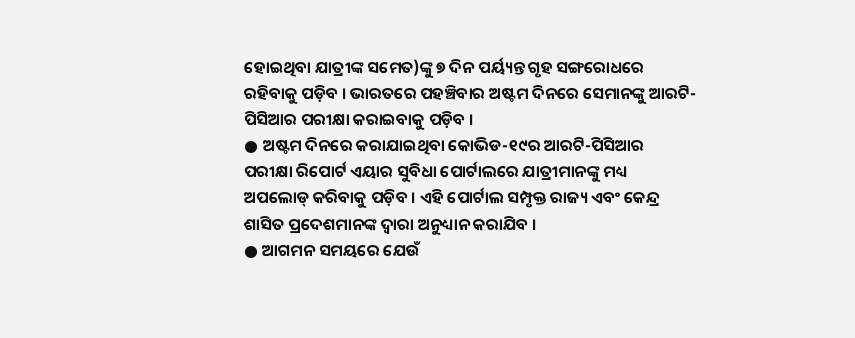ହୋଇଥିବା ଯାତ୍ରୀଙ୍କ ସମେତ)ଙ୍କୁ ୭ ଦିନ ପର୍ୟ୍ୟନ୍ତ ଗୃହ ସଙ୍ଗରୋଧରେ ରହିବାକୁ ପଡ଼ିବ । ଭାରତରେ ପହଞ୍ଚିବାର ଅଷ୍ଟମ ଦିନରେ ସେମାନଙ୍କୁ ଆରଟି-ପିସିଆର ପରୀକ୍ଷା କରାଇବାକୁ ପଡ଼ିବ ।
● ଅଷ୍ଟମ ଦିନରେ କରାଯାଇଥିବା କୋଭିଡ-୧୯ର ଆରଟି-ପିସିଆର ପରୀକ୍ଷା ରିପୋର୍ଟ ଏୟାର ସୁବିଧା ପୋର୍ଟାଲରେ ଯାତ୍ରୀମାନଙ୍କୁ ମଧ୍ୟ ଅପଲୋଡ୍ କରିବାକୁ ପଡ଼ିବ । ଏହି ପୋର୍ଟାଲ ସମ୍ପୃକ୍ତ ରାଜ୍ୟ ଏବଂ କେନ୍ଦ୍ର ଶାସିତ ପ୍ରଦେଶମାନଙ୍କ ଦ୍ୱାରା ଅନୁଧ୍ୟାନ କରାଯିବ ।
● ଆଗମନ ସମୟରେ ଯେଉଁ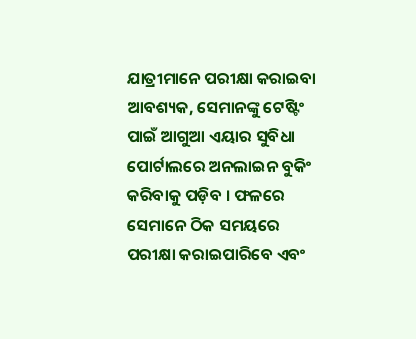ଯାତ୍ରୀମାନେ ପରୀକ୍ଷା କରାଇବା ଆବଶ୍ୟକ, ସେମାନଙ୍କୁ ଟେଷ୍ଟିଂ ପାଇଁ ଆଗୁଆ ଏୟାର ସୁବିଧା ପୋର୍ଟାଲରେ ଅନଲାଇନ ବୁକିଂ କରିବାକୁ ପଡ଼ିବ । ଫଳରେ ସେମାନେ ଠିକ ସମୟରେ ପରୀକ୍ଷା କରାଇପାରିବେ ଏବଂ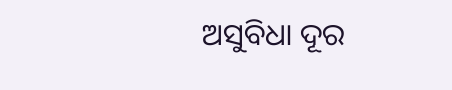ଅସୁବିଧା ଦୂର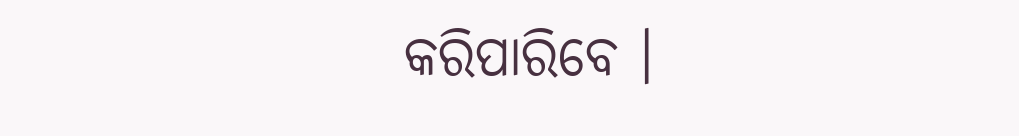କରିପାରିବେ ।